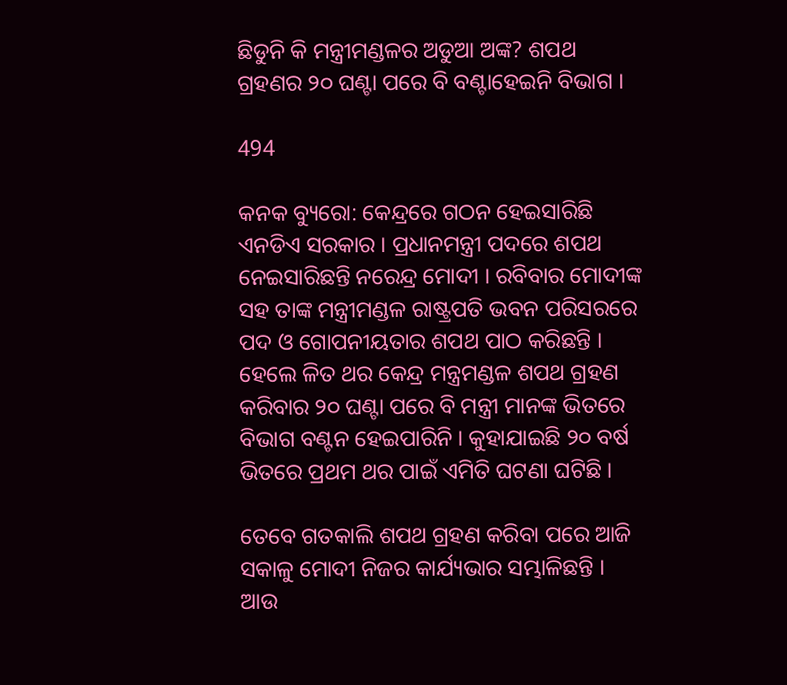ଛିଡୁନି କି ମନ୍ତ୍ରୀମଣ୍ଡଳର ଅଡୁଆ ଅଙ୍କ? ଶପଥ ଗ୍ରହଣର ୨୦ ଘଣ୍ଟା ପରେ ବି ବଣ୍ଟାହେଇନି ବିଭାଗ ।

494

କନକ ବ୍ୟୁରୋ: କେନ୍ଦ୍ରରେ ଗଠନ ହେଇସାରିଛି ଏନଡିଏ ସରକାର । ପ୍ରଧାନମନ୍ତ୍ରୀ ପଦରେ ଶପଥ ନେଇସାରିଛନ୍ତି ନରେନ୍ଦ୍ର ମୋଦୀ । ରବିବାର ମୋଦୀଙ୍କ ସହ ତାଙ୍କ ମନ୍ତ୍ରୀମଣ୍ଡଳ ରାଷ୍ଟ୍ରପତି ଭବନ ପରିସରରେ ପଦ ଓ ଗୋପନୀୟତାର ଶପଥ ପାଠ କରିଛନ୍ତି । ହେଲେ ଳିତ ଥର କେନ୍ଦ୍ର ମନ୍ତ୍ରମଣ୍ଡଳ ଶପଥ ଗ୍ରହଣ କରିବାର ୨୦ ଘଣ୍ଟା ପରେ ବି ମନ୍ତ୍ରୀ ମାନଙ୍କ ଭିତରେ ବିଭାଗ ବଣ୍ଟନ ହେଇପାରିନି । କୁହାଯାଇଛି ୨୦ ବର୍ଷ ଭିତରେ ପ୍ରଥମ ଥର ପାଇଁ ଏମିତି ଘଟଣା ଘଟିଛି ।

ତେବେ ଗତକାଲି ଶପଥ ଗ୍ରହଣ କରିବା ପରେ ଆଜି ସକାଳୁ ମୋଦୀ ନିଜର କାର୍ଯ୍ୟଭାର ସମ୍ଭାଳିଛନ୍ତି । ଆଉ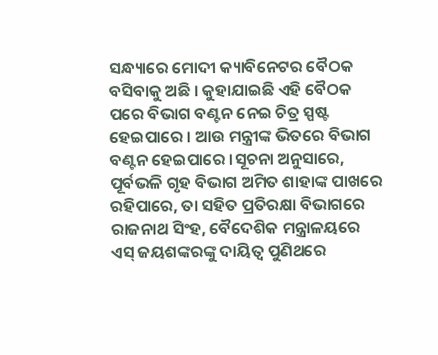ସନ୍ଧ୍ୟାରେ ମୋଦୀ କ୍ୟାବିନେଟର ବୈଠକ ବସିବାକୁ ଅଛି । କୁହାଯାଇଛି ଏହି ବୈଠକ ପରେ ବିଭାଗ ବଣ୍ଟନ ନେଇ ଚିତ୍ର ସ୍ପଷ୍ଟ ହେଇପାରେ । ଆଉ ମନ୍ତ୍ରୀଙ୍କ ଭିତରେ ବିଭାଗ ବଣ୍ଟନ ହେଇପାରେ ।ସୂଚନା ଅନୁସାରେ, ପୂର୍ବଭଳି ଗୃହ ବିଭାଗ ଅମିତ ଶାହାଙ୍କ ପାଖରେ ରହିପାରେ, ତା ସହିତ ପ୍ରତିରକ୍ଷା ବିଭାଗରେ ରାଜନାଥ ସିଂହ, ବୈଦେଶିକ ମନ୍ତ୍ରାଳୟରେ ଏସ୍ ଜୟଶଙ୍କରଙ୍କୁ ଦାୟିତ୍ୱ ପୁଣିଥରେ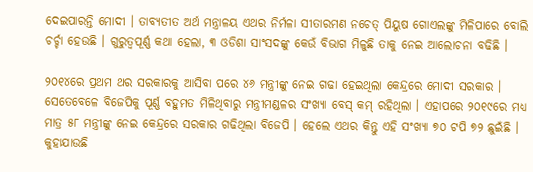ଦେଇପାରନ୍ତି ମୋଦୀ । ତାବ୍ୟତୀତ ଅର୍ଥ ମନ୍ତ୍ରାଳୟ ଏଥର ନିର୍ମଳା ସୀତାରମଣ ନଚେତ୍ ପିୟୁଷ ଗୋଏଲଙ୍କୁ ମିଳିପାରେ ବୋଲି ଚର୍ଚ୍ଚା ହେଉଛି । ଗୁରୁତ୍ୱପୂର୍ଣ୍ଣ କଥା ହେଲା, ୩ ଓଡିଶା ସାଂସଦଙ୍କୁ କେଉଁ ବିଭାଗ ମିଳୁଛି ତାକୁ ନେଇ ଆଲୋଚନା ବଢିଛି ।

୨୦୧୪ରେ ପ୍ରଥମ ଥର ସରକାରକୁ ଆସିବା ପରେ ୪୬ ମନ୍ତ୍ରୀଙ୍କୁ ନେଇ ଗଢା ହେଇଥିଲା କେନ୍ଦ୍ରରେ ମୋଦୀ ସରକାର । ସେତେବେଳେ ବିଜେପିକୁ ପୂର୍ଣ୍ଣ ବହୁମତ ମିଳିଥିବାରୁ ମନ୍ତ୍ରୀମଣ୍ଡଳର ସଂଖ୍ୟା ବେସ୍ କମ୍ ରହିଥିଲା । ଏହାପରେ ୨୦୧୯ରେ ମଧ୍ୟ ମାତ୍ର ୫୮ ମନ୍ତ୍ରୀଙ୍କୁ ନେଇ କେନ୍ଦ୍ରରେ ସରକାର ଗଢିଥିଲା ବିଜେପି । ହେଲେ ଏଥର କିନ୍ତୁ ଏହି ସଂଖ୍ୟା ୭୦ ଟପି ୭୨ ଛୁଇଁଛି । କୁହାଯାଉଛି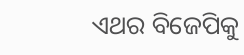ଏଥର ବିଜେପିକୁ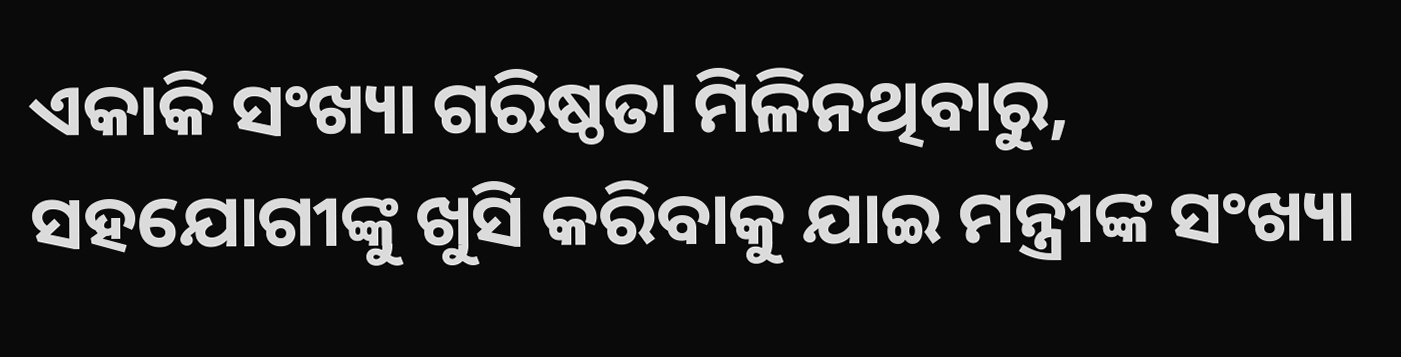ଏକାକି ସଂଖ୍ୟା ଗରିଷ୍ଠତା ମିଳିନଥିବାରୁ, ସହଯୋଗୀଙ୍କୁ ଖୁସି କରିବାକୁ ଯାଇ ମନ୍ତ୍ରୀଙ୍କ ସଂଖ୍ୟା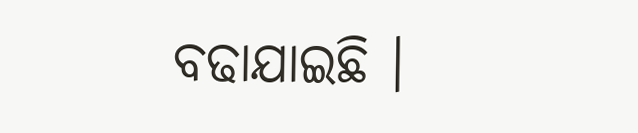ବଢାଯାଇଛି ।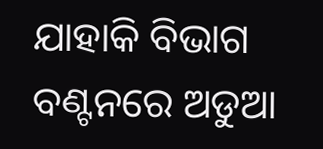ଯାହାକି ବିଭାଗ ବଣ୍ଟନରେ ଅଡୁଆ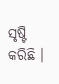ସୃଷ୍ଟି କରିଛି ।